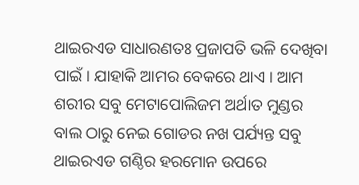ଥାଇରଏଡ ସାଧାରଣତଃ ପ୍ରଜାପତି ଭଳି ଦେଖିବା ପାଇଁ । ଯାହାକି ଆମର ବେକରେ ଥାଏ । ଆମ ଶରୀର ସବୁ ମେଟାପୋଲିଜମ ଅର୍ଥାତ ମୁଣ୍ଡର ବାଲ ଠାରୁ ନେଇ ଗୋଡର ନଖ ପର୍ଯ୍ୟନ୍ତ ସବୁ ଥାଇରଏଡ ଗଣ୍ଠିର ହରମୋନ ଉପରେ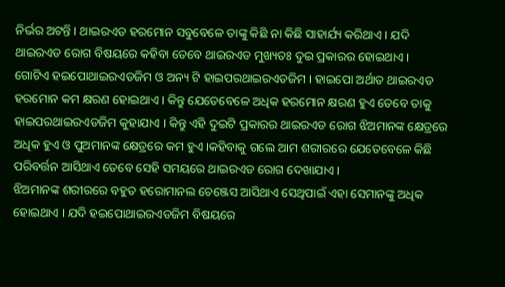ନିର୍ଭର ଅଟନ୍ତି । ଥାଇରଏଡ ହରମୋନ ସବୁବେଳେ ତାଙ୍କୁ କିଛି ନା କିଛି ସାହାର୍ଯ୍ୟ କରିଥାଏ । ଯଦି ଥାଇରଏଡ ରୋଗ ବିଷୟରେ କହିବା ତେବେ ଥାଇରଏଡ ମୁଖ୍ୟତଃ ଦୁଇ ପ୍ରକାରର ହୋଇଥାଏ ।
ଗୋଟିଏ ହଇପୋଥାଇରଏଡଜିମ ଓ ଅନ୍ୟ ଟି ହାଇପରଥାଇରଏଡଜିମ । ହାଇପୋ ଅର୍ଥାତ ଥାଇରଏଡ ହରମୋନ କମ କ୍ଷରଣ ହୋଇଥାଏ । କିନ୍ତୁ ଯେତେବେଳେ ଅଧିକ ହରମୋନ କ୍ଷରଣ ହୁଏ ତେବେ ତାକୁ ହାଇପରଥାଇରଏଡଜିମ କୁହାଯାଏ । କିନ୍ତୁ ଏହି ଦୁଇଟି ପ୍ରକାରର ଥାଇରଏଡ ରୋଗ ଝିଅମାନଙ୍କ କ୍ଷେତ୍ରରେ ଅଧିକ ହୁଏ ଓ ପୁଅମାନଙ୍କ କ୍ଷେତ୍ରରେ କମ ହୁଏ ।କହିବାକୁ ଗଲେ ଆମ ଶରୀରରେ ଯେତେବେଳେ କିଛି ପରିବର୍ତ୍ତନ ଆସିଥାଏ ତେବେ ସେହି ସମୟରେ ଥାଇରଏଡ ରୋଗ ଦେଖାଯାଏ ।
ଝିଅମାନଙ୍କ ଶରୀରରେ ବହୁତ ହରୋମାନଲ ଚେଞ୍ଜେସ ଆସିଥାଏ ସେଥିପାଇଁ ଏହା ସେମାନଙ୍କୁ ଅଧିକ ହୋଇଥାଏ । ଯଦି ହଇପୋଥାଇରଏଡଜିମ ବିଷୟରେ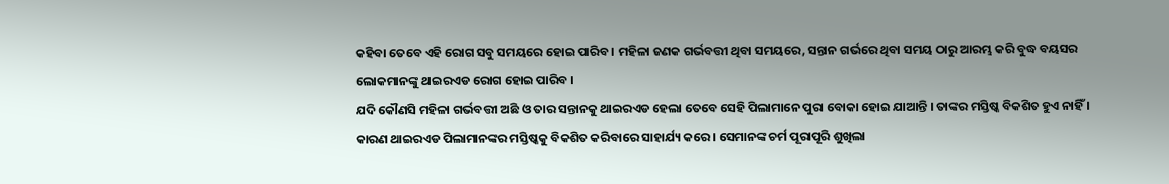କହିବା ତେବେ ଏହି ରୋଗ ସବୁ ସମୟରେ ହୋଇ ପାରିବ । ମହିଳା ଜଣକ ଗର୍ଭବତ୍ତୀ ଥିବା ସମୟରେ, ସନ୍ତାନ ଗର୍ଭରେ ଥିବା ସମୟ ଠାରୁ ଆରମ୍ଭ କରି ବୁଦ୍ଧ ବୟସର ଲୋକମାନଙ୍କୁ ଥାଇରଏଡ ରୋଗ ହୋଇ ପାରିବ ।
ଯଦି କୌଣସି ମହିଳା ଗର୍ଭବତ୍ତୀ ଅଛି ଓ ତାର ସନ୍ତାନକୁ ଥାଇରଏଡ ହେଲା ତେବେ ସେହି ପିଲାମାନେ ପୁରା ବୋକା ହୋଇ ଯାଆନ୍ତି । ତାଙ୍କର ମସ୍ତିଷ୍କ ବିକଶିତ ହୁଏ ନାହିଁ । କାରଣ ଥାଇରଏଡ ପିଲାମାନଙ୍କର ମସ୍ତିଷ୍କକୁ ବିକଶିତ କରିବାରେ ସାହାର୍ଯ୍ୟ କରେ । ସେମାନଙ୍କ ଚର୍ମ ପୂରାପୂରି ଶୁଖିଲା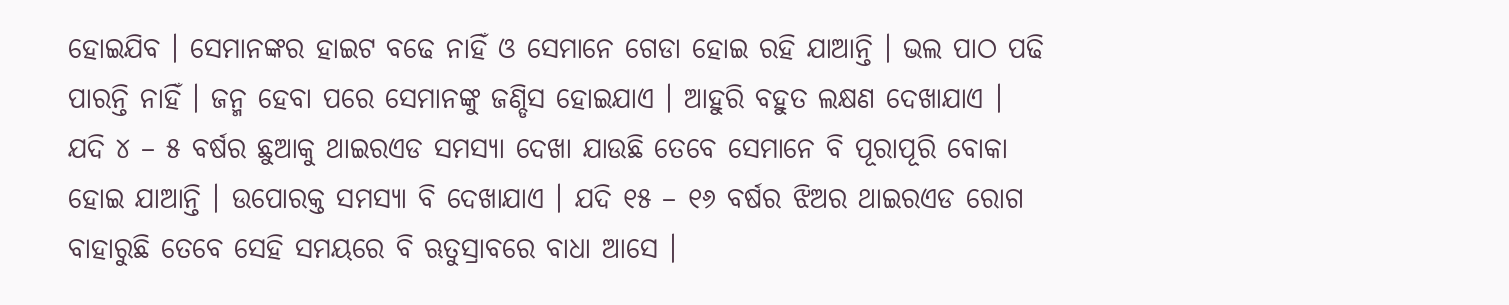ହୋଇଯିବ । ସେମାନଙ୍କର ହାଇଟ ବଢେ ନାହିଁ ଓ ସେମାନେ ଗେଡା ହୋଇ ରହି ଯାଆନ୍ତି । ଭଲ ପାଠ ପଢି ପାରନ୍ତି ନାହିଁ । ଜନ୍ମ ହେବା ପରେ ସେମାନଙ୍କୁ ଜଣ୍ଡିସ ହୋଇଯାଏ । ଆହୁରି ବହୁତ ଲକ୍ଷଣ ଦେଖାଯାଏ ।
ଯଦି ୪ – ୫ ବର୍ଷର ଛୁଆକୁ ଥାଇରଏଡ ସମସ୍ୟା ଦେଖା ଯାଉଛି ତେବେ ସେମାନେ ବି ପୂରାପୂରି ବୋକା ହୋଇ ଯାଆନ୍ତି । ଉପୋରକ୍ତ ସମସ୍ୟା ବି ଦେଖାଯାଏ । ଯଦି ୧୫ – ୧୬ ବର୍ଷର ଝିଅର ଥାଇରଏଡ ରୋଗ ବାହାରୁଛି ତେବେ ସେହି ସମୟରେ ବି ଋତୁସ୍ରାବରେ ବାଧା ଆସେ ।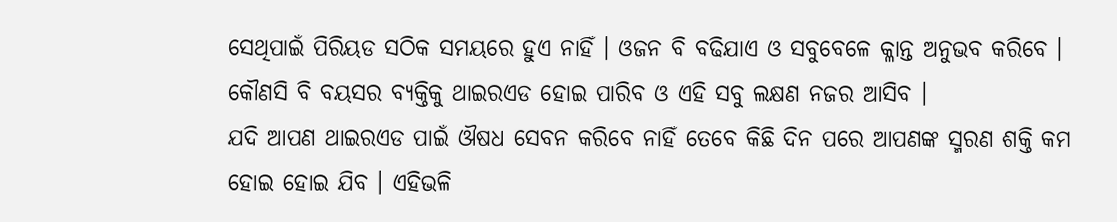ସେଥିପାଇଁ ପିରିୟଡ ସଠିକ ସମୟରେ ହୁଏ ନାହିଁ । ଓଜନ ବି ବଢିଯାଏ ଓ ସବୁବେଳେ କ୍ଳାନ୍ତ ଅନୁଭବ କରିବେ । କୌଣସି ବି ବୟସର ବ୍ୟକ୍ତିକୁ ଥାଇରଏଡ ହୋଇ ପାରିବ ଓ ଏହି ସବୁ ଲକ୍ଷଣ ନଜର ଆସିବ ।
ଯଦି ଆପଣ ଥାଇରଏଡ ପାଇଁ ଔଷଧ ସେବନ କରିବେ ନାହିଁ ତେବେ କିଛି ଦିନ ପରେ ଆପଣଙ୍କ ସ୍ମରଣ ଶକ୍ତି କମ ହୋଇ ହୋଇ ଯିବ । ଏହିଭଳି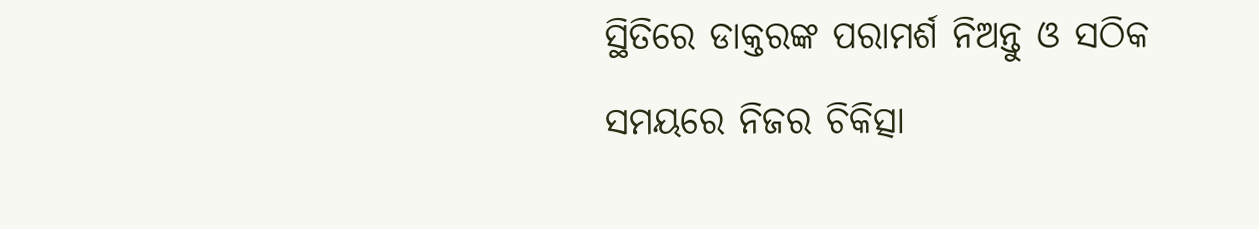ସ୍ଥିତିରେ ଡାକ୍ତରଙ୍କ ପରାମର୍ଶ ନିଅନ୍ତୁ ଓ ସଠିକ ସମୟରେ ନିଜର ଚିକିତ୍ସା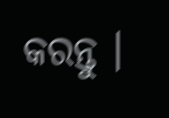କରନ୍ତୁ ।